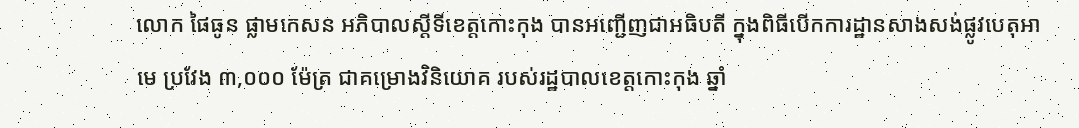លោក ផៃធូន ផ្លាមកេសន អភិបាលស្តីទីខេត្តកោះកុង បានអញ្ជើញជាអធិបតី ក្នុងពិធីបើកការដ្ឋានសាងសង់ផ្លូវបេតុអាមេ ប្រវែង ៣,០០០ ម៉ែត្រ ជាគម្រោងវិនិយោគ របស់រដ្ឋបាលខេត្តកោះកុង ឆ្នាំ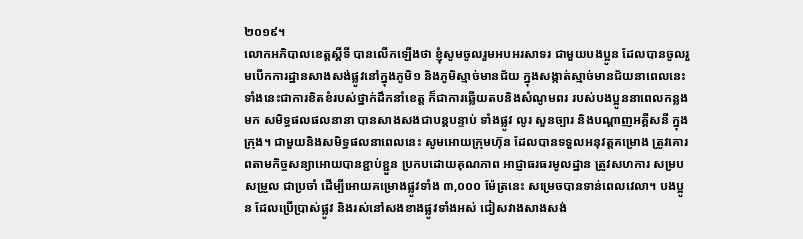២០១៩។
លោកអភិបាលខេត្តស្តីទី បានលើកឡើងថា ខ្ញុំសូមចូលរួមអបអរសាទរ ជាមួយបងប្អូន ដែលបានចូលរួមបើកការដ្ឋានសាងសង់ផ្លូវនៅក្នុងភូមិ១ និងភូមិស្មាច់មានជ័យ ក្នុងសង្កាត់ស្មាច់មានជ័យនាពេលនេះ ទាំងនេះជាការខិតខំរបស់ថ្នាក់ដឹកនាំខេត្ត ក៏ជាការឆ្លើយតបនិងសំណូមពរ របស់បងប្អូននាពេលកន្លងមក សមិទ្ធផលផលនានា បានសាងសងជាបន្តបន្ទាប់ ទាំងផ្លូវ លូរ សួនច្បារ និងបណ្តាញអគ្គីសនី ក្នុងក្រុង។ ជាមួយនិងសមិទ្ធផលនាពេលនេះ សូមអោយក្រុមហ៊ុន ដែលបានទទួលអនុវត្តគម្រោង ត្រូវគោរពតាមកិច្ចសន្យាអោយបានខ្ជាប់ខ្ជួន ប្រកបដោយគុណភាព អាជ្ញាធរធរមូលដ្ឋាន ត្រូវសហការ សម្របសម្រួល ជាប្រចាំ ដើម្បីអោយគម្រោងផ្លូវទាំង ៣,០០០ ម៉ែត្រនេះ សម្រេចបានទាន់ពេលវេលា។ បងប្អូន ដែលប្រើប្រាស់ផ្លូវ និងរស់នៅសងខាងផ្លូវទាំងអស់ ជៀសវាងសាងសង់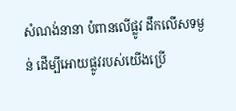សំណង់នានា បំពានលើផ្លូវ ដឹកលើសទម្ងន់ ដើម្បីអោយផ្លូវរបស់យើងប្រើ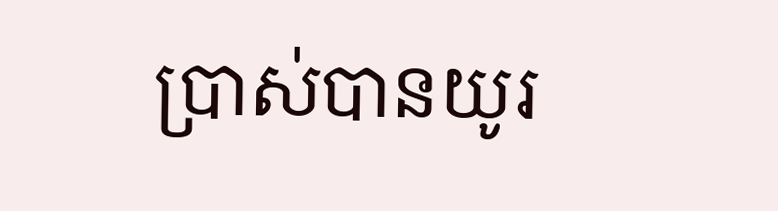ប្រាស់បានយូរ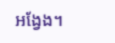អង្វែង។